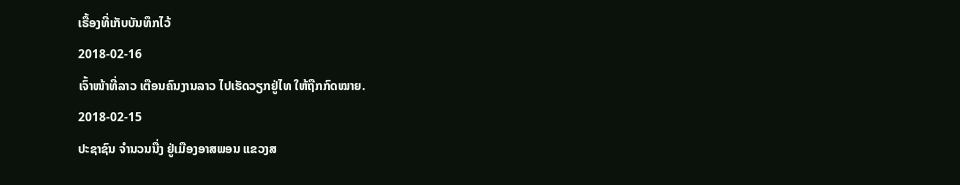ເຣື້ອງທີ່ເກັບບັນທຶກໄວ້
2018-02-16
ເຈົ້າໜ້າທີ່ລາວ ເຕືອນຄົນງານລາວ ໄປເຮັດວຽກຢູ່ໄທ ໃຫ້ຖືກກົດໝາຍ.
2018-02-15
ປະຊາຊົນ ຈໍານວນນື່ງ ຢູ່ເມືອງອາສພອນ ແຂວງສ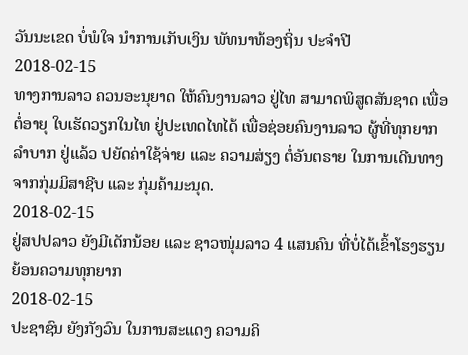ວັນນະເຂດ ບໍ່ພໍໃຈ ນໍາການເກັບເງິນ ພັທນາທ້ອງຖິ່ນ ປະຈໍາປີ
2018-02-15
ທາງການລາວ ຄວນອະນຸຍາດ ໃຫ້ຄົນງານລາວ ຢູ່ໄທ ສາມາດພິສູດສັນຊາດ ເພື່ອຕໍ່ອາຍຸ ໃບເຮັດວຽກໃນໄທ ຢູ່ປະເທດໄທໄດ້ ເພື່ອຊ່ອຍຄົນງານລາວ ຜູ້ທີ່ທຸກຍາກລຳບາກ ຢູ່ແລ້ວ ປຍັດຄ່າໃຊ້ຈ່າຍ ແລະ ຄວາມສ່ຽງ ຕໍ່ອັນຕຣາຍ ໃນການເດີນທາງ ຈາກກຸ່ມມິສາຊີບ ແລະ ກຸ່ມຄ້າມະນຸດ.
2018-02-15
ຢູ່ສປປລາວ ຍັງມີເດັກນ້ອຍ ແລະ ຊາວໜຸ່ມລາວ 4 ແສນຄົນ ທີ່ບໍ່ໄດ້ເຂົ້າໂຮງຮຽນ ຍ້ອນຄວາມທຸກຍາກ
2018-02-15
ປະຊາຊົນ ຍັງກັງວົນ ໃນການສະແດງ ຄວາມຄິ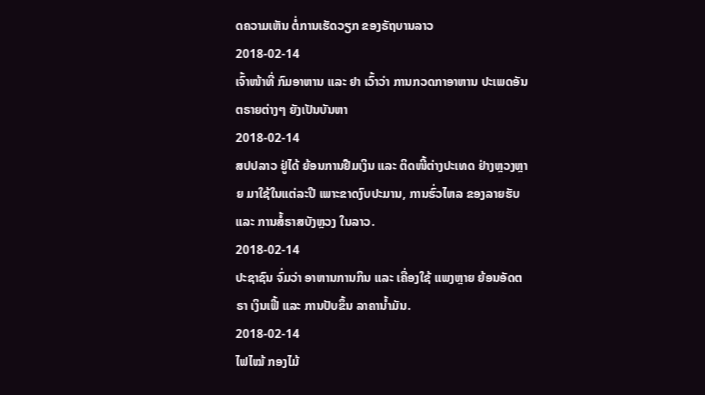ດຄວາມເຫັນ ຕໍ່ການເຮັດວຽກ ຂອງຣັຖບານລາວ
2018-02-14
ເຈົ້າໜ້າທີ່ ກົມອາຫານ ແລະ ຢາ ເວົ້າວ່າ ການກວດກາອາຫານ ປະເພດອັນຕຣາຍຕ່າງໆ ຍັງເປັນບັນຫາ
2018-02-14
ສປປລາວ ຢູ່ໄດ້ ຍ້ອນການຢືມເງິນ ແລະ ຕິດໜີ້ຕ່າງປະເທດ ຢ່າງຫຼວງຫຼາຍ ມາໃຊ້ໃນແຕ່ລະປີ ເພາະຂາດງົບປະມານ, ການຮົ່ວໄຫລ ຂອງລາຍຮັບ ແລະ ການສໍ້ຣາສບັງຫຼວງ ໃນລາວ.
2018-02-14
ປະຊາຊົນ ຈົ່ມວ່າ ອາຫານການກິນ ແລະ ເຄື່ອງໃຊ້ ແພງຫຼາຍ ຍ້ອນອັດຕຣາ ເງິນເຟີ້ ແລະ ການປັບຂຶ້ນ ລາຄານໍ້າມັນ.
2018-02-14
ໄຟໄໝ້ ກອງໄມ້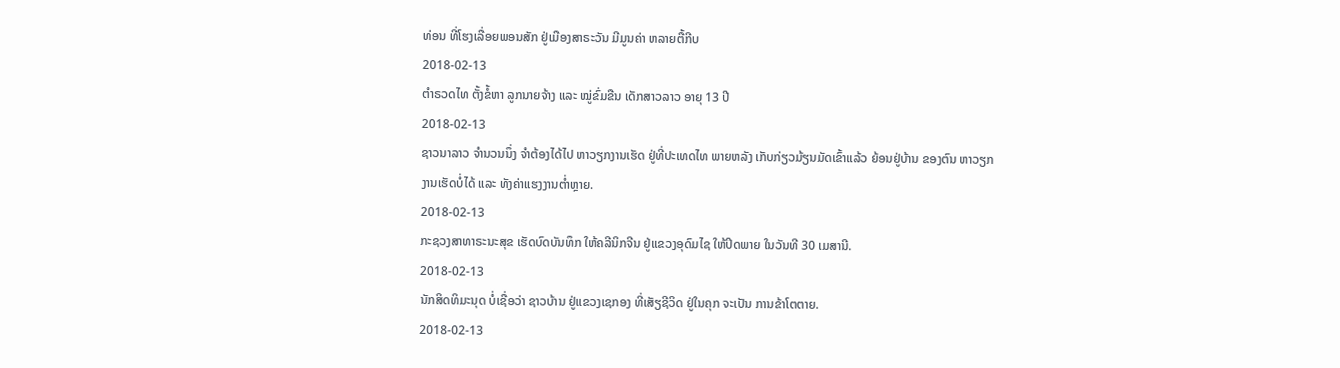ທ່ອນ ທີ່ໂຮງເລື່ອຍພອນສັກ ຢູ່ເມືອງສາຣະວັນ ມີມູນຄ່າ ຫລາຍຕື້ກີບ
2018-02-13
ຕໍາຣວດໄທ ຕັ້ງຂໍ້ຫາ ລູກນາຍຈ້າງ ແລະ ໝູ່ຂົ່ມຂືນ ເດັກສາວລາວ ອາຍຸ 13 ປີ
2018-02-13
ຊາວນາລາວ ຈໍານວນນຶ່ງ ຈໍາຕ້ອງໄດ້ໄປ ຫາວຽກງານເຮັດ ຢູ່ທີ່ປະເທດໄທ ພາຍຫລັງ ເກັບກ່ຽວມ້ຽນມັດເຂົ້າແລ້ວ ຍ້ອນຢູ່ບ້ານ ຂອງຕົນ ຫາວຽກງານເຮັດບໍ່ໄດ້ ແລະ ທັງຄ່າແຮງງານຕໍ່າຫຼາຍ.
2018-02-13
ກະຊວງສາທາຣະນະສຸຂ ເຮັດບົດບັນທຶກ ໃຫ້ຄລີນິກຈີນ ຢູ່ແຂວງອຸດົມໄຊ ໃຫ້ປິດພາຍ ໃນວັນທີ 30 ເມສານີ.
2018-02-13
ນັກສິດທິມະນຸດ ບໍ່ເຊື່ອວ່າ ຊາວບ້ານ ຢູ່ແຂວງເຊກອງ ທີ່ເສັຽຊີວິດ ຢູ່ໃນຄຸກ ຈະເປັນ ການຂ້າໂຕຕາຍ.
2018-02-13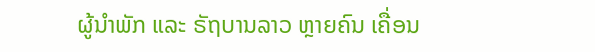ຜູ້ນຳພັກ ແລະ ຣັຖບານລາວ ຫຼາຍຄົນ ເຄື່ອນ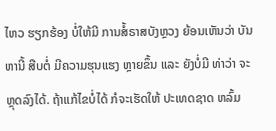ໄຫວ ຮຽກຮ້ອງ ບໍ່ໃຫ້ມີ ການສໍ້ຣາສບັງຫຼວງ ຍ້ອນເຫັນວ່າ ບັນຫານີ້ ສືບຕໍ່ ມີຄວາມຮຸນແຮງ ຫຼາຍຂຶ້ນ ແລະ ຍັງບໍ່ມີ ທ່າວ່າ ຈະຫຼຸດລົງໄດ້. ຖ້າແກ້ໄຂບໍ່ໄດ້ ກໍຈະເຮັດໃຫ້ ປະເທດຊາດ ຫລົ້ມ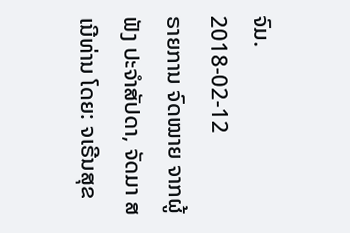ຈົມ.
2018-02-12
ຣາຍການ ຈົດໝາຍ ຈາກຜູ້ຟັງ ປະຈຳສັປດາ, ຈັດມາ ສເນີທ່ານ ໂດຍ: ຈເຣີນສຸຂ